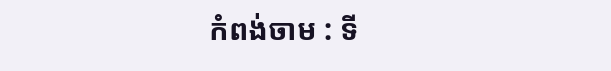កំពង់ចាម : ទី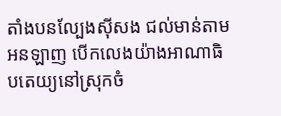តាំងបនល្បែងសុីសង ជល់មាន់តាមអនឡាញ បេីកលេងយ៉ាងអាណាធិបតេយ្យនៅស្រុកចំ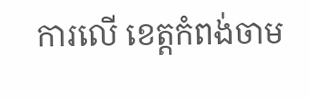ការលេី ខេត្តកំពង់ចាម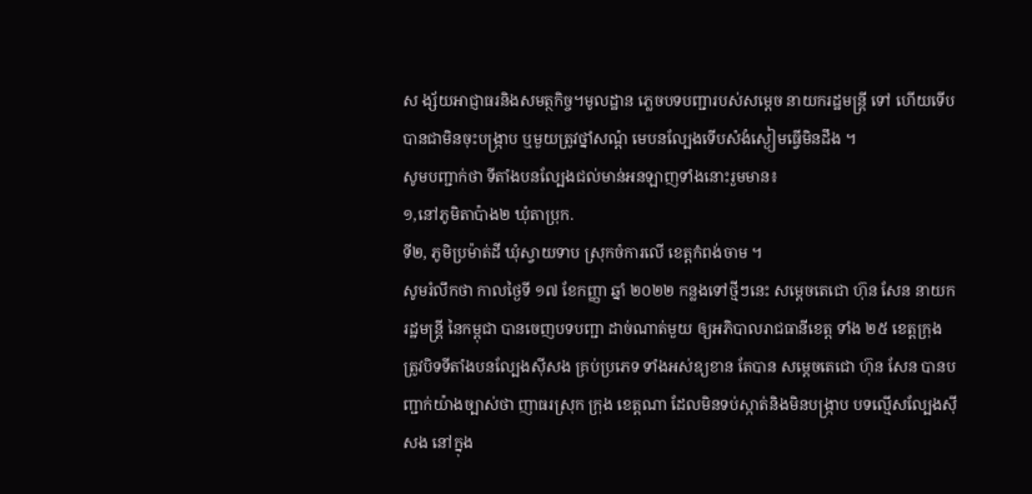ស ង្ស័យអាជ្ញាធរនិងសមត្ថកិច្ច។មូលដ្ឋាន ភ្លេចបទបញ្ជារបស់សម្ដេច នាយករដ្ឋមន្ត្រី ទៅ ហេីយទេីបបានជាមិនចុះបង្ក្រាប ឬមួយត្រូវថ្នាំសណ្ដំ មេបនល្បែងទេីបសំងំស្ងៀមធ្វេីមិនដឹង ។
សូមបញ្ជាក់ថា ទីតាំងបនល្បែងជល់មាន់អនឡាញទាំងនោះរួមមាន៖
១,នៅភូមិតាប៉ាង២ ឃុំតាប្រុក.
ទី២, ភូមិប្រម៉ាត់ដី ឃុំស្វាយទាប ស្រុកចំការលេី ខេត្តកំពង់ចាម ។
សូមរំលឹកថា កាលថ្ងៃទី ១៧ ខែកញ្ញា ឆ្នាំ ២០២២ កន្លងទៅថ្មីៗនេះ សម្ដេចតេជោ ហ៊ុន សែន នាយករដ្ឋមន្ត្រី នៃកម្ពុជា បានចេញបទបញ្ជា ដាច់ណាត់មួយ ឲ្យអភិបាលរាជធានីខេត្ត ទាំង ២៥ ខេត្តក្រុង ត្រូវបិទទីតាំងបនល្បែងសុីសង គ្រប់ប្រភេទ ទាំងអស់ឧ្យខាន តែបាន សម្តេចតេជោ ហ៊ុន សែន បានបញ្ជាក់យ៉ាងច្បាស់ថា ញាធរស្រុក ក្រុង ខេត្តណា ដែលមិនទប់ស្កាត់និងមិនបង្ក្រាប បទល្មើសល្បែងស៊ីសង នៅក្នុង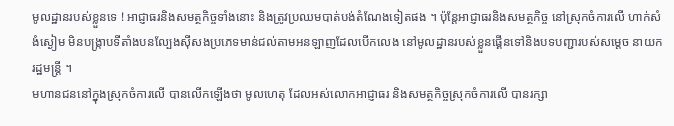មូលដ្ឋានរបស់ខ្លួនទេ ! អាជ្ញាធរនិងសមត្ថកិច្ចទាំងនោះ និងត្រូវប្រឈមបាត់បង់តំណែងទៀតផង ។ ប៉ុន្តែអាជ្ញាធរនិងសមត្ថកិច្ច នៅស្រុកចំការលេី ហាក់សំងំស្ងៀម មិនបង្ក្រាបទីតាំងបនល្បែងសុីសងប្រភេទមាន់ជល់តាមអនឡាញដែលបេីកលេង នៅមូលដ្ឋានរបស់ខ្លួនផ្គេីនទៅនិងបទបញ្ជារបស់សម្ដេច នាយករដ្ឋមន្ត្រី ។
មហានជននៅក្នុងស្រុកចំការលើ បានលើកឡើងថា មូលហេតុ ដែលអស់លោកអាជ្ញាធរ និងសមត្ថកិច្ចស្រុកចំការលើ បានរក្សា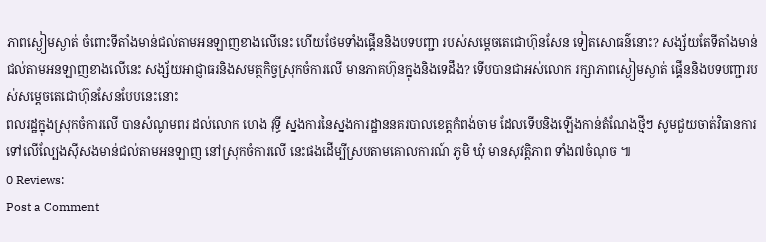ភាពស្ងៀមស្ងាត់ ចំពោះទីតាំងមាន់ជល់តាមអនឡាញខាងលើនេះ ហើយថែមទាំងផ្គើននិងបទបញ្ជា របស់សម្តេចតេជោហ៊ុនសែន ទៀតសោធន៌នោះ? សង្ស័យតែទីតាំងមាន់ជល់តាមអនឡាញខាងលើនេះ សង្ស័យអាជ្ញាធរនិងសមត្ថកិច្វស្រុកចំការលើ មានភាគហ៊ុនក្នុងនិងទេដឹង? ទើបបានជាអស់លោក រក្សាភាពស្ងៀមស្ងាត់ ផ្គើននិងបទបញ្ជារបស់សម្តេចតេជោហ៊ុនសែនបែបនេះនោះ
ពលរដ្ឋក្នុងស្រុកចំការលើ បានសំណូមពរ ដល់លោក ហេង វុទ្ធី ស្នងការនៃស្នងការដ្ឋាននគរបាលខេត្តកំពង់ចាម ដែលទើបនិងឡើងកាន់តំណែងថ្មីៗ សូមជួយចាត់វិធានការ ទៅលើល្បែងស៊ីសងមាន់ជល់តាមអនឡាញ នៅស្រុកចំការលើ នេះផងដើម្បីស្របតាមគោលការណ៍ ភូមិ ឃុំ មានសុវត្តិភាព ទាំង៧ចំណុច ៕
0 Reviews:
Post a Comment